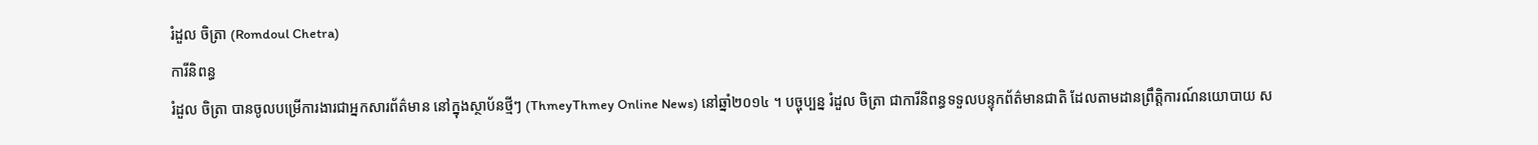រំដួល ចិត្រា (Romdoul Chetra)
ការីនិពន្ធ
រំដួល ចិត្រា បានចូលបម្រើការងារជាអ្នកសារព័ត៌មាន នៅក្នុងស្ថាប័នថ្មីៗ (ThmeyThmey Online News) នៅឆ្នាំ២០១៤ ។ បច្ចុប្បន្ន រំដួល ចិត្រា ជាការីនិពន្ធទទួលបន្ទុកព័ត៌មានជាតិ ដែលតាមដានព្រឹត្តិការណ៍នយោបាយ ស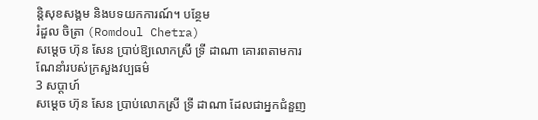ន្តិសុខសង្គម និងបទយកការណ៍។ បន្ថែម
រំដួល ចិត្រា (Romdoul Chetra)
សម្ដេច ហ៊ុន សែន ប្រាប់ឱ្យលោកស្រី ទ្រី ដាណា គោរពតាមការណែនាំរបស់ក្រសួងវប្បធម៌
3 សប្តាហ៍
សម្ដេច ហ៊ុន សែន ប្រាប់លោកស្រី ទ្រី ដាណា ដែលជាអ្នកជំនួញ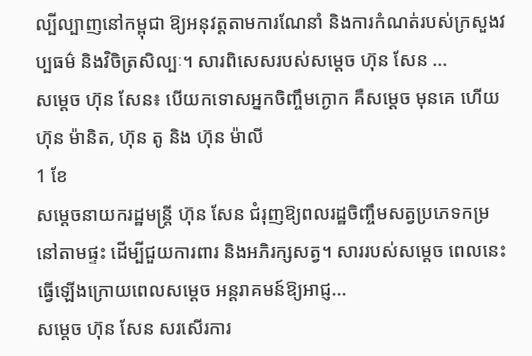ល្បីល្បាញនៅកម្ពុជា ឱ្យអនុវត្តតាមការណែនាំ និងការកំណត់របស់ក្រសួងវប្បធម៌ និងវិចិត្រសិល្បៈ។ សារពិសេសរបស់សម្ដេច ហ៊ុន សែន ...
សម្ដេច ហ៊ុន សែន៖ បើយកទោសអ្នកចិញ្ចឹមក្ងោក គឺសម្ដេច មុនគេ ហើយ ហ៊ុន ម៉ានិត, ហ៊ុន តូ និង ហ៊ុន ម៉ាលី
1 ខែ
សម្ដេចនាយករដ្ឋមន្ត្រី ហ៊ុន សែន ជំរុញឱ្យពលរដ្ឋចិញ្ចឹមសត្វប្រភេទកម្រ នៅតាមផ្ទះ ដើម្បីជួយការពារ និងអភិរក្សសត្វ។ សាររបស់សម្ដេច ពេលនេះ ធ្វើឡើងក្រោយពេលសម្ដេច អន្តរាគមន៍ឱ្យអាជ្ញ...
សម្ដេច ហ៊ុន សែន សរសើរការ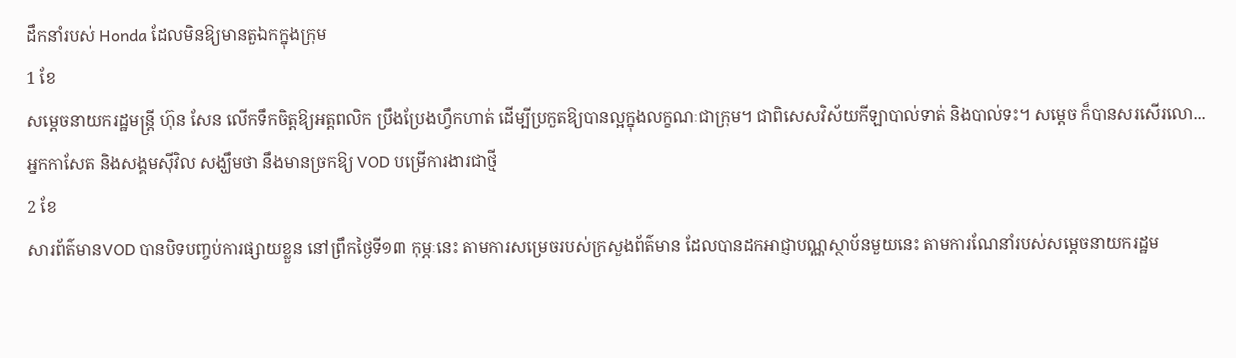ដឹកនាំរបស់ Honda ដែលមិនឱ្យមានតួឯកក្នុងក្រុម
1 ខែ
សម្ដេចនាយករដ្ឋមន្រ្តី ហ៊ុន សែន លើកទឹកចិត្តឱ្យអត្តពលិក ប្រឹងប្រែងហ្វឹកហាត់ ដើម្បីប្រកួតឱ្យបានល្អក្នុងលក្ខណៈជាក្រុម។ ជាពិសេសវិស័យកីឡាបាល់ទាត់ និងបាល់ទះ។ សម្ដេច ក៏បានសរសើរលោ...
អ្នកកាសែត និងសង្គមស៊ីវិល សង្ឃឹមថា នឹងមានច្រកឱ្យ VOD បម្រើការងារជាថ្មី
2 ខែ
សារព័ត៌មានVOD បានបិទបញ្ចប់ការផ្សាយខ្លួន នៅព្រឹកថ្ងៃទី១៣ កុម្ភៈនេះ តាមការសម្រេចរបស់ក្រសួងព័ត៌មាន ដែលបានដកអាជ្ញាបណ្ណស្ថាប័នមួយនេះ តាមការណែនាំរបស់សម្ដេចនាយករដ្ឋម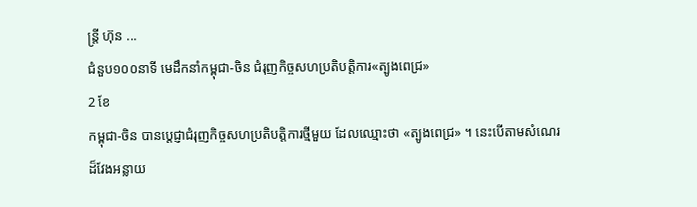ន្រ្តី ហ៊ុន ...
ជំនួប១០០នាទី មេដឹកនាំកម្ពុជា-ចិន ជំរុញកិច្ចសហប្រតិបត្តិការ«ត្បូងពេជ្រ»
2 ខែ
កម្ពុជា-ចិន បានប្ដេជ្ញាជំរុញកិច្ចសហប្រតិបត្តិការថ្មីមួយ ដែលឈ្មោះថា «ត្បូងពេជ្រ» ។ នេះបើតាមសំណេរដ៏វែងអន្លាយ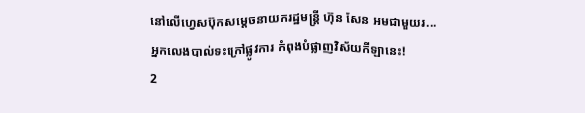នៅលើហ្វេសប៊ុកសម្ដេចនាយករដ្ឋមន្រ្តី ហ៊ុន សែន អមជាមួយរ...
អ្នកលេងបាល់ទះក្រៅផ្លូវការ កំពុងបំផ្លាញវិស័យកីឡានេះ!
2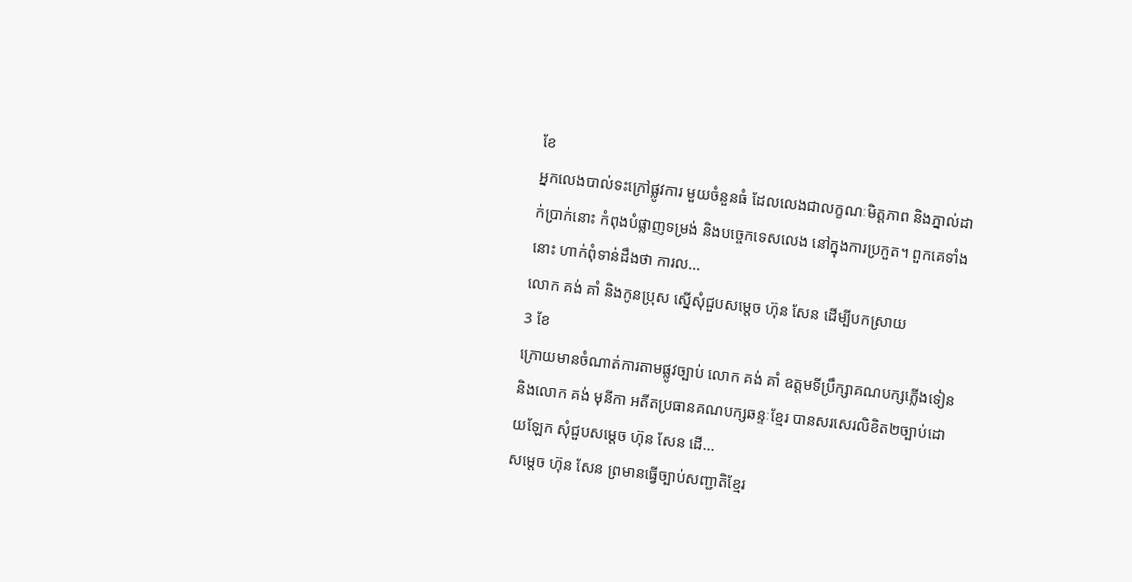ខែ
អ្នកលេងបាល់ទះក្រៅផ្លូវការ មួយចំនួនធំ ដែលលេងជាលក្ខណៈមិត្តភាព និងភ្នាល់ដាក់ប្រាក់នោះ កំពុងបំផ្លាញទម្រង់ និងបច្ចេកទេសលេង នៅក្នុងការប្រកួត។ ពួកគេទាំងនោះ ហាក់ពុំទាន់ដឹងថា ការល...
លោក គង់ គាំ និងកូនប្រុស ស្នើសុំជួបសម្ដេច ហ៊ុន សែន ដើម្បីបកស្រាយ
3 ខែ
ក្រោយមានចំណាត់ការតាមផ្លូវច្បាប់ លោក គង់ គាំ ឧត្តមទីប្រឹក្សាគណបក្សភ្លើងទៀន និងលោក គង់ មុនីកា អតីតប្រធានគណបក្សឆន្ទៈខ្មែរ បានសរសេរលិខិត២ច្បាប់ដោយឡែក សុំជួបសម្ដេច ហ៊ុន សែន ដើ...
សម្ដេច ហ៊ុន សែន ព្រមានធ្វើច្បាប់សញ្ជាតិខ្មែរ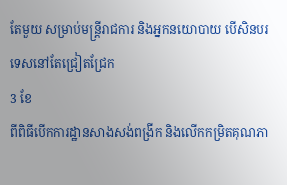តែមួយ សម្រាប់មន្ត្រីរាជការ និងអ្នកនយោបាយ បើសិនបរទេសនៅតែជ្រៀតជ្រែក
3 ខែ
ពីពិធីបើកការដ្ឋានសាងសង់ពង្រីក និងលើកកម្រិតគុណភា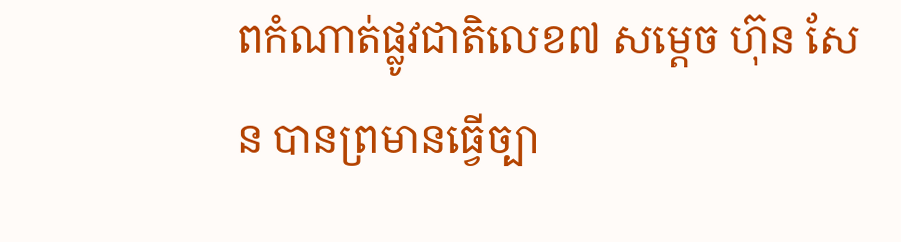ពកំណាត់ផ្លូវជាតិលេខ៧ សម្ដេច ហ៊ុន សែន បានព្រមានធ្វើច្បា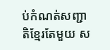ប់កំណត់សញ្ជាតិខ្មែរតែមួយ ស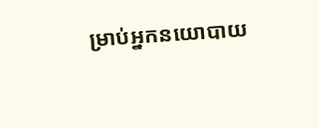ម្រាប់អ្នកនយោបាយ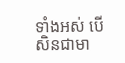ទាំងអស់ បើសិនជាមា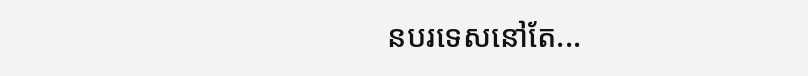នបរទេសនៅតែ...